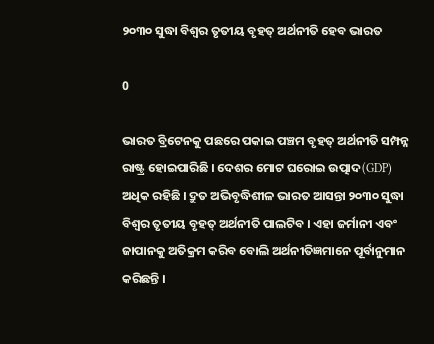୨୦୩୦ ସୁଦ୍ଧା ବିଶ୍ବର ତୃତୀୟ ବୃହତ୍ ଅର୍ଥନୀତି ହେବ ଭାରତ

0

ଭାରତ ବ୍ରିଟେନକୁ ପଛରେ ପକାଇ ପଞ୍ଚମ ବୃହତ୍ ଅର୍ଥନୀତି ସମ୍ପନ୍ନ ରାଷ୍ଟ୍ର ହୋଇପାରିଛି । ଦେଶର ମୋଟ ଘରୋଇ ଉତ୍ପାଦ(GDP) ଅଧିକ ରହିଛି । ଦ୍ରୁତ ଅଭିବୃଦ୍ଧିଶୀଳ ଭାରତ ଆସନ୍ତା ୨୦୩୦ ସୁଦ୍ଧା ବିଶ୍ବର ତୃତୀୟ ବୃହତ୍ ଅର୍ଥନୀତି ପାଲଟିବ । ଏହା ଜର୍ମାନୀ ଏବଂ ଜାପାନକୁ ଅତିକ୍ରମ କରିବ ବୋଲି ଅର୍ଥନୀତିଜ୍ଞମାନେ ପୂର୍ବାନୁମାନ କରିଛନ୍ତି ।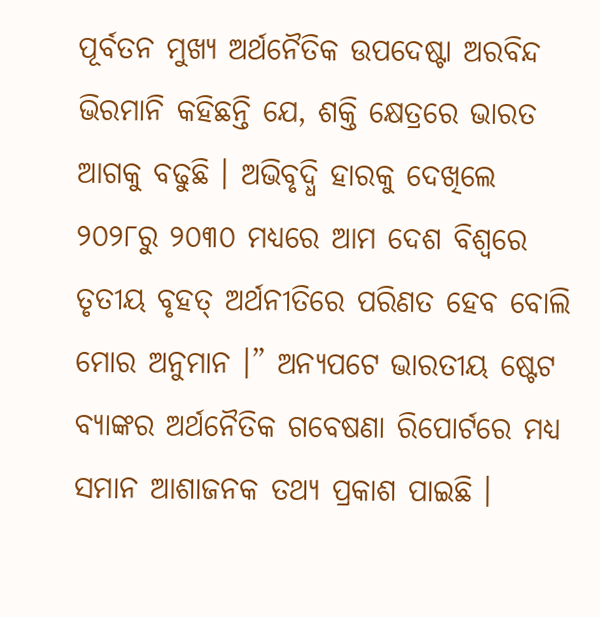ପୂର୍ବତନ ମୁଖ୍ୟ ଅର୍ଥନୈତିକ ଉପଦେଷ୍ଟା ଅରବିନ୍ଦ ଭିରମାନି କହିଛନ୍ତି ଯେ, ଶକ୍ତି କ୍ଷେତ୍ରରେ ଭାରତ ଆଗକୁ ବଢୁଛି । ଅଭିବୃଦ୍ଧି ହାରକୁ ଦେଖିଲେ ୨୦୨୮ରୁ ୨୦୩୦ ମଧ୍ୟରେ ଆମ ଦେଶ ବିଶ୍ବରେ ତୃତୀୟ ବୃହତ୍ ଅର୍ଥନୀତିରେ ପରିଣତ ହେବ ବୋଲି ମୋର ଅନୁମାନ ।” ଅନ୍ୟପଟେ ଭାରତୀୟ ଷ୍ଟେଟ ବ୍ୟାଙ୍କର ଅର୍ଥନୈତିକ ଗବେଷଣା ରିପୋର୍ଟରେ ମଧ୍ୟ ସମାନ ଆଶାଜନକ ତଥ୍ୟ ପ୍ରକାଶ ପାଇଛି ।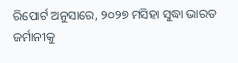ରିପୋର୍ଟ ଅନୁସାରେ, ୨୦୨୭ ମସିହା ସୁଦ୍ଧା ଭାରତ ଜର୍ମାନୀକୁ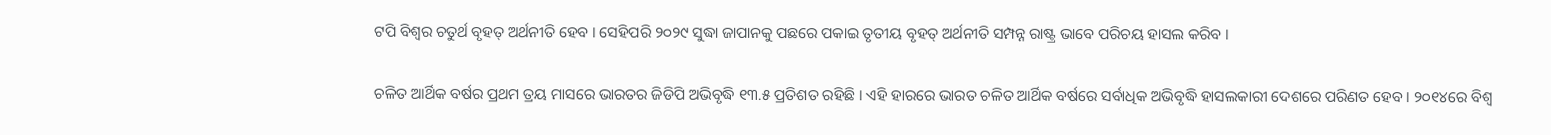ଟପି ବିଶ୍ବର ଚତୁର୍ଥ ବୃହତ୍ ଅର୍ଥନୀତି ହେବ । ସେହିପରି ୨୦୨୯ ସୁଦ୍ଧା ଜାପାନକୁ ପଛରେ ପକାଇ ତୃତୀୟ ବୃହତ୍ ଅର୍ଥନୀତି ସମ୍ପନ୍ନ ରାଷ୍ଟ୍ର ଭାବେ ପରିଚୟ ହାସଲ କରିବ ।

ଚଳିତ ଆର୍ଥିକ ବର୍ଷର ପ୍ରଥମ ତ୍ରୟ ମାସରେ ଭାରତର ଜିଡିପି ଅଭିବୃଦ୍ଧି ୧୩.୫ ପ୍ରତିଶତ ରହିଛି । ଏହି ହାରରେ ଭାରତ ଚଳିତ ଆର୍ଥିକ ବର୍ଷରେ ସର୍ବାଧିକ ଅଭିବୃଦ୍ଧି ହାସଲକାରୀ ଦେଶରେ ପରିଣତ ହେବ । ୨୦୧୪ରେ ବିଶ୍ବ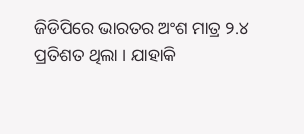ଜିଡିପିରେ ଭାରତର ଅଂଶ ମାତ୍ର ୨.୪ ପ୍ରତିଶତ ଥିଲା । ଯାହାକି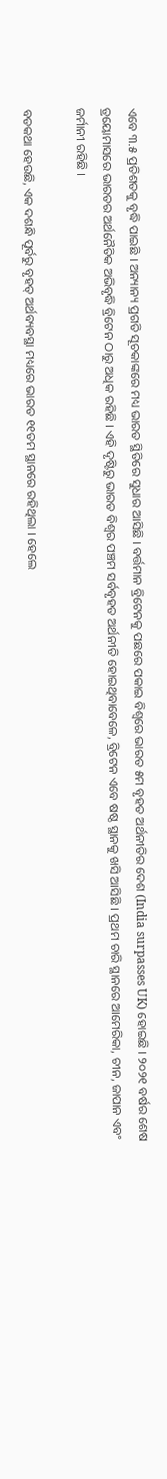ଏବେ ୩.୫ ପ୍ରତିଶତକୁ ବୃଦ୍ଧି ପାଇଛି । ଅନ୍ୟାନ୍ୟ ପ୍ରଗତି ସୂଚକାଙ୍କରେ ମଧ୍ୟ ଭାରତ ସ୍ଥିତିରେ ସୁଧାର ଆସିଛି । ବର୍ତ୍ତମାନ ବ୍ରିଟେନକୁ ପଛରେ ପକାଇ ବିଶ୍ବରେ ଭାରତ ୫ମ ବୃହତ ଅର୍ଥନୀତିର ଦେଶ (India surpasses UK) ହୋଇଛି । ୨୦୨୧ ବର୍ଷର ଶେଷ ତ୍ରୟୋମାସରେ ଭାରତର ଅର୍ଥନୈତିକ ଅଭିବୃଦ୍ଧି ବ୍ରିଟେନ ଠାରୁ ଅଧିକ ରହିଛି । ଏହି ଦୃଷ୍ଟିରୁ ଭାରତ ବିଶ୍ବର ପଞ୍ଚମ ସର୍ବବୃହତ ଅର୍ଥନୀତି ହୋଇଥିବାବେଳେ, ବ୍ରିଟେନ ଏବେ ଷଷ୍ଠ ସ୍ଥାନକୁ ଖସି ଆସିଛି । ପ୍ରଥମ ଚାରି ସ୍ଥାନରେ ଆମେରିକା, ଚୀନ, ଜାପାନ ଏବଂ ଜର୍ମାନୀ ରହିଛି ।

ବଡକଥା ହେଉଛି, ଏକ ଦଶନ୍ଧି ପୂର୍ବରୁ ବୃହତ୍ ଅର୍ଥବ୍ୟବସ୍ଥା ମଧ୍ୟରେ ଭାରତ ୧୧ତମ ସ୍ଥାନରେ ରହିଥିଲା । ହେଲେ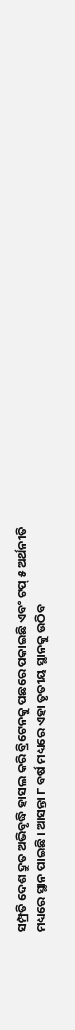ସମ୍ପ୍ରତି ଦେଶ ଦ୍ରୁତ ଅଭିବୃଦ୍ଧି ହାସଲ କରି ବ୍ରିଟେନକୁ ପଛରେ ପକାଇଛି ଏବଂ ଟପ୍ ୫ ଅର୍ଥନୀତି ମଧ୍ୟରେ ସ୍ଥାନ ପାଇଛି । ଆସନ୍ତା ୮ ବର୍ଷ ମଧ୍ୟରେ ଏହା ତୃତୀୟ ସ୍ଥାନକୁ ଉଠିବ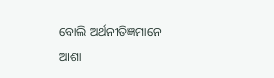ବୋଲି ଅର୍ଥନୀତିଜ୍ଞମାନେ ଆଶା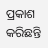ପ୍ରକାଶ କରିଛନ୍ତି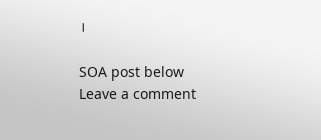।

SOA post below
Leave a comment